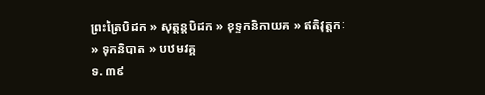ព្រះត្រៃបិដក » សុត្តន្តបិដក » ខុទ្ទកនិកាយគ » ឥតិវុត្តកៈ » ទុកនិបាត » បឋមវគ្គ
ទ. ៣៩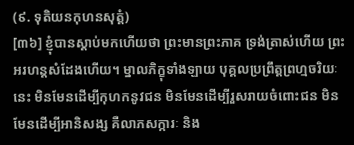(៩. ទុតិយនកុហនសុត្តំ)
[៣៦] ខ្ញុំបានស្ដាប់មកហើយថា ព្រះមានព្រះភាគ ទ្រង់ត្រាស់ហើយ ព្រះអរហន្តសំដែងហើយ។ ម្នាលភិក្ខុទាំងឡាយ បុគ្គលប្រព្រឹត្តព្រហ្មចរិយៈនេះ មិនមែនដើម្បីកុហកនូវជន មិនមែនដើម្បីរួសរាយចំពោះជន មិនមែនដើម្បីអានិសង្ស គឺលាភសក្ការៈ និង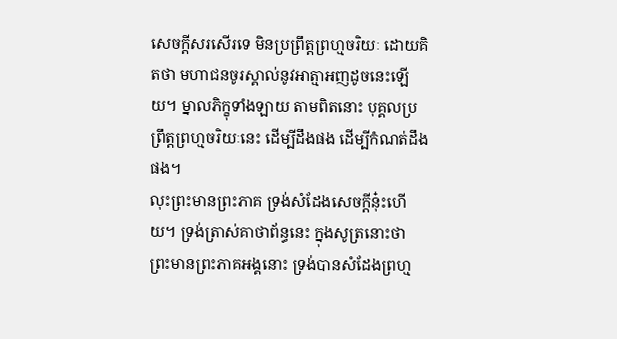សេចក្ដីសរសើរទេ មិនប្រព្រឹត្តព្រហ្មចរិយៈ ដោយគិតថា មហាជនចូរស្គាល់នូវអាត្មាអញដូចនេះឡើយ។ ម្នាលភិក្ខុទាំងឡាយ តាមពិតនោះ បុគ្គលប្រព្រឹត្តព្រហ្មចរិយៈនេះ ដើម្បីដឹងផង ដើម្បីកំណត់ដឹងផង។
លុះព្រះមានព្រះភាគ ទ្រង់សំដែងសេចក្ដីនុ៎ះហើយ។ ទ្រង់ត្រាស់គាថាព័ន្ធនេះ ក្នុងសូត្រនោះថា
ព្រះមានព្រះភាគអង្គនោះ ទ្រង់បានសំដែងព្រហ្ម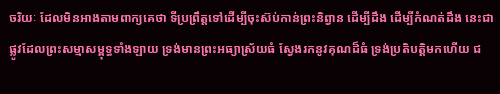ចរិយៈ ដែលមិនអាងតាមពាក្យគេថា ទីប្រព្រឹត្តទៅដើម្បីចុះស៊ប់កាន់ព្រះនិព្វាន ដើម្បីដឹង ដើម្បីកំណត់ដឹង នេះជាផ្លូវដែលព្រះសម្មាសម្ពុទ្ធទាំងឡាយ ទ្រង់មានព្រះអធ្យាស្រ័យធំ ស្វែងរកនូវគុណដ៏ធំ ទ្រង់ប្រតិបត្តិមកហើយ ជ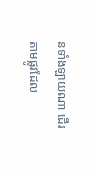នទាំងឡាយណា ដើរតាមផ្លូវដែល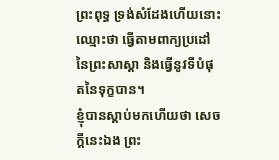ព្រះពុទ្ធ ទ្រង់សំដែងហើយនោះ ឈ្មោះថា ធ្វើតាមពាក្យប្រដៅនៃព្រះសាស្ដា និងធ្វើនូវទីបំផុតនៃទុក្ខបាន។
ខ្ញុំបានស្ដាប់មកហើយថា សេចក្ដីនេះឯង ព្រះ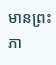មានព្រះភា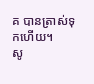គ បានត្រាស់ទុកហើយ។
សូ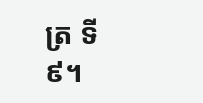ត្រ ទី ៩។